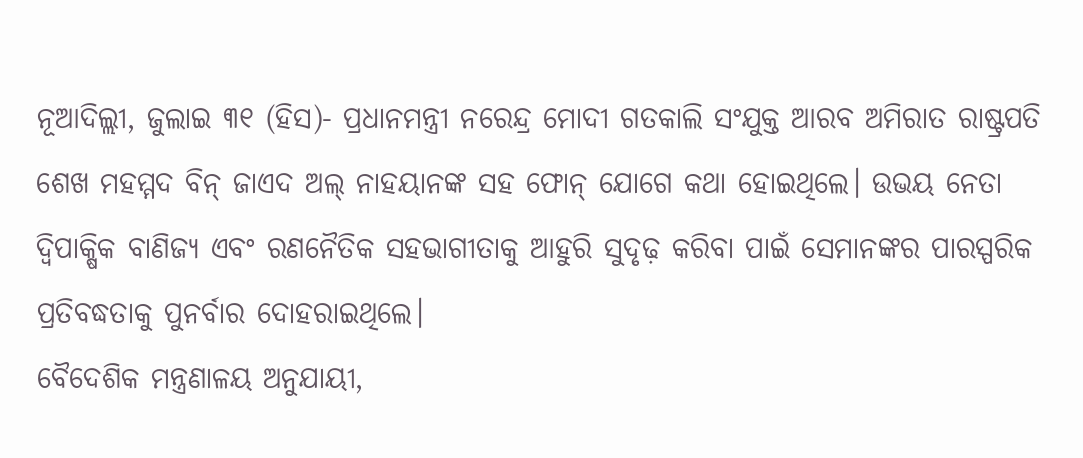ନୂଆଦିଲ୍ଲୀ, ଜୁଲାଇ ୩୧ (ହିସ)- ପ୍ରଧାନମନ୍ତ୍ରୀ ନରେନ୍ଦ୍ର ମୋଦୀ ଗତକାଲି ସଂଯୁକ୍ତ ଆରବ ଅମିରାତ ରାଷ୍ଟ୍ରପତି ଶେଖ ମହମ୍ମଦ ବିନ୍ ଜାଏଦ ଅଲ୍ ନାହୟାନଙ୍କ ସହ ଫୋନ୍ ଯୋଗେ କଥା ହୋଇଥିଲେ। ଉଭୟ ନେତା ଦ୍ୱିପାକ୍ଷିକ ବାଣିଜ୍ୟ ଏବଂ ରଣନୈତିକ ସହଭାଗୀତାକୁ ଆହୁରି ସୁଦୃଢ଼ କରିବା ପାଇଁ ସେମାନଙ୍କର ପାରସ୍ପରିକ ପ୍ରତିବଦ୍ଧତାକୁ ପୁନର୍ବାର ଦୋହରାଇଥିଲେ।
ବୈଦେଶିକ ମନ୍ତ୍ରଣାଳୟ ଅନୁଯାୟୀ,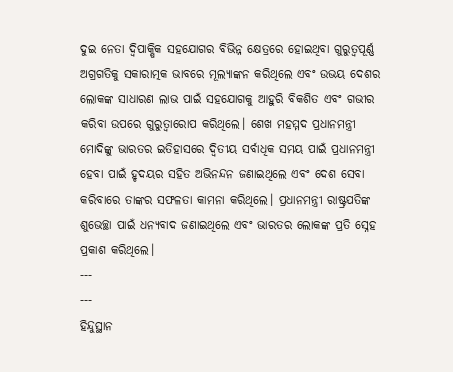ଦୁଇ ନେତା ଦ୍ୱିପାକ୍ଷିକ ସହଯୋଗର ବିଭିନ୍ନ କ୍ଷେତ୍ରରେ ହୋଇଥିବା ଗୁରୁତ୍ୱପୂର୍ଣ୍ଣ ଅଗ୍ରଗତିକୁ ସକାରାତ୍ମକ ଭାବରେ ମୂଲ୍ୟାଙ୍କନ କରିଥିଲେ ଏବଂ ଉଭୟ ଦେଶର ଲୋକଙ୍କ ସାଧାରଣ ଲାଭ ପାଇଁ ସହଯୋଗକୁ ଆହୁରି ବିକଶିତ ଏବଂ ଗଭୀର କରିବା ଉପରେ ଗୁରୁତ୍ୱାରୋପ କରିଥିଲେ। ଶେଖ ମହମ୍ମଦ ପ୍ରଧାନମନ୍ତ୍ରୀ ମୋଦିଙ୍କୁ ଭାରତର ଇତିହାସରେ ଦ୍ୱିତୀୟ ସର୍ବାଧିକ ସମୟ ପାଇଁ ପ୍ରଧାନମନ୍ତ୍ରୀ ହେବା ପାଇଁ ହୃଦୟର ସହିତ ଅଭିନନ୍ଦନ ଜଣାଇଥିଲେ ଏବଂ ଦେଶ ସେବା କରିବାରେ ତାଙ୍କର ସଫଳତା କାମନା କରିଥିଲେ। ପ୍ରଧାନମନ୍ତ୍ରୀ ରାଷ୍ଟ୍ରପତିଙ୍କ ଶୁଭେଚ୍ଛା ପାଇଁ ଧନ୍ୟବାଦ ଜଣାଇଥିଲେ ଏବଂ ଭାରତର ଲୋକଙ୍କ ପ୍ରତି ସ୍ନେହ ପ୍ରକାଶ କରିଥିଲେ।
---
---
ହିନ୍ଦୁସ୍ଥାନ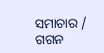ସମାଚାର / ଗଗନ